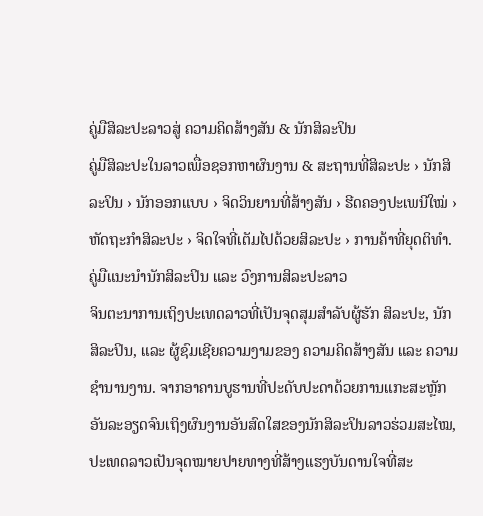ຄູ່ມືສິລະປະລາວສູ່ ຄວາມຄິດສ້າງສັນ & ນັກສິລະປິນ
ຄູ່ມືສິລະປະໃນລາວເພື່ອຊອກຫາຜົນງານ & ສະຖານທີ່ສິລະປະ › ນັກສິລະປິນ › ນັກອອກແບບ › ຈິດວິນຍານທີ່ສ້າງສັນ › ຮີດຄອງປະເພນີໃໝ່ › ຫັດຖະກຳສິລະປະ › ຈິດໃຈທີ່ເຕັມໄປດ້ວຍສິລະປະ › ການຄ້າທີ່ຍຸດຕິທຳ.
ຄູ່ມືແນະນຳນັກສິລະປິນ ແລະ ວົງການສິລະປະລາວ
ຈິນຕະນາການເຖິງປະເທດລາວທີ່ເປັນຈຸດສຸມສຳລັບຜູ້ຮັກ ສິລະປະ, ນັກສິລະປິນ, ແລະ ຜູ້ຊົມເຊີຍຄວາມງາມຂອງ ຄວາມຄິດສ້າງສັນ ແລະ ຄວາມຊຳນານງານ. ຈາກອາຄານບູຮານທີ່ປະດັບປະດາດ້ວຍການແກະສະຫຼັກອັນລະອຽດຈົນເຖິງຜົນງານອັນສົດໃສຂອງນັກສິລະປິນລາວຮ່ວມສະໄໝ, ປະເທດລາວເປັນຈຸດໝາຍປາຍທາງທີ່ສ້າງແຮງບັນດານໃຈທີ່ສະ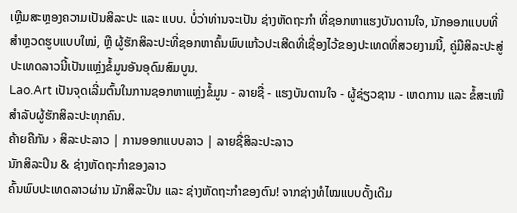ເຫຼີມສະຫຼອງຄວາມເປັນສິລະປະ ແລະ ແບບ. ບໍ່ວ່າທ່ານຈະເປັນ ຊ່າງຫັດຖະກຳ ທີ່ຊອກຫາແຮງບັນດານໃຈ, ນັກອອກແບບທີ່ສຳຫຼວດຮູບແບບໃໝ່, ຫຼື ຜູ້ຮັກສິລະປະທີ່ຊອກຫາຄົ້ນພົບແກ້ວປະເສີດທີ່ເຊື່ອງໄວ້ຂອງປະເທດທີ່ສວຍງາມນີ້, ຄູ່ມືສິລະປະສູ່ປະເທດລາວນີ້ເປັນແຫຼ່ງຂໍ້ມູນອັນອຸດົມສົມບູນ.
Lao.Art ເປັນຈຸດເລີ່ມຕົ້ນໃນການຊອກຫາແຫຼ່ງຂໍ້ມູນ - ລາຍຊື່ - ແຮງບັນດານໃຈ - ຜູ້ຊ່ຽວຊານ - ເຫດການ ແລະ ຂໍ້ສະເໜີສຳລັບຜູ້ຮັກສິລະປະທຸກຄົນ.
ຄ້າຍຄືກັນ › ສິລະປະລາວ | ການອອກແບບລາວ | ລາຍຊື່ສິລະປະລາວ
ນັກສິລະປິນ & ຊ່າງຫັດຖະກຳຂອງລາວ
ຄົ້ນພົບປະເທດລາວຜ່ານ ນັກສິລະປິນ ແລະ ຊ່າງຫັດຖະກຳຂອງຕົນ! ຈາກຊ່າງທໍໄໝແບບດັ້ງເດີມ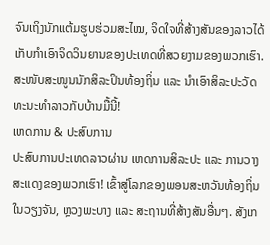ຈົນເຖິງນັກແຕ້ມຮູບຮ່ວມສະໄໝ, ຈິດໃຈທີ່ສ້າງສັນຂອງລາວໄດ້ເກັບກຳເອົາຈິດວິນຍານຂອງປະເທດທີ່ສວຍງາມຂອງພວກເຮົາ. ສະໜັບສະໜູນນັກສິລະປິນທ້ອງຖິ່ນ ແລະ ນຳເອົາສິລະປະວັດທະນະທຳລາວກັບບ້ານມື້ນີ້!
ເຫດການ & ປະສົບການ
ປະສົບການປະເທດລາວຜ່ານ ເຫດການສິລະປະ ແລະ ການວາງສະແດງຂອງພວກເຮົາ! ເຂົ້າສູ່ໂລກຂອງພອນສະຫວັນທ້ອງຖິ່ນໃນວຽງຈັນ, ຫຼວງພະບາງ ແລະ ສະຖານທີ່ສ້າງສັນອື່ນໆ. ສັງເກ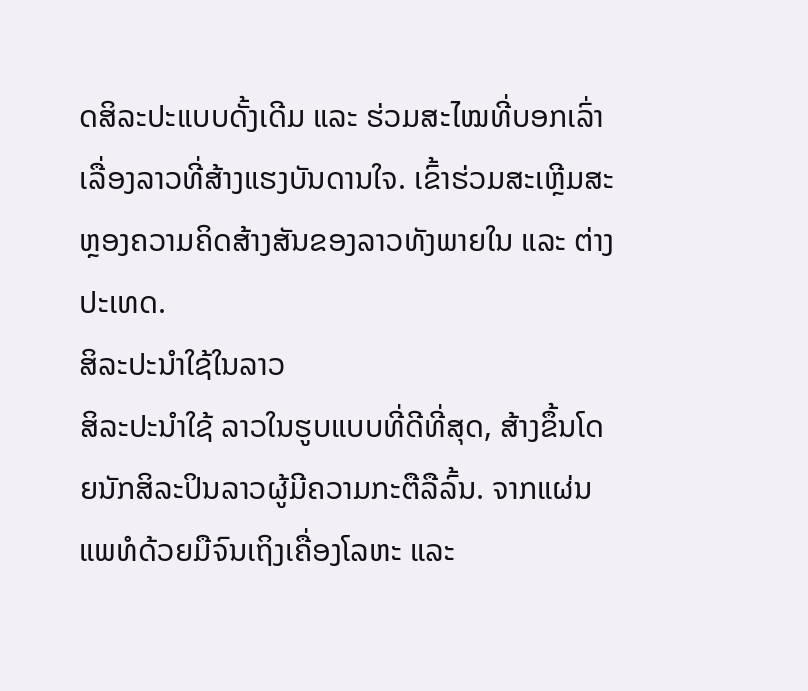ດສິລະປະແບບດັ້ງເດີມ ແລະ ຮ່ວມສະໄໝທີ່ບອກເລົ່າເລື່ອງລາວທີ່ສ້າງແຮງບັນດານໃຈ. ເຂົ້າຮ່ວມສະເຫຼີມສະຫຼອງຄວາມຄິດສ້າງສັນຂອງລາວທັງພາຍໃນ ແລະ ຕ່າງປະເທດ.
ສິລະປະນຳໃຊ້ໃນລາວ
ສິລະປະນຳໃຊ້ ລາວໃນຮູບແບບທີ່ດີທີ່ສຸດ, ສ້າງຂຶ້ນໂດຍນັກສິລະປິນລາວຜູ້ມີຄວາມກະຕືລືລົ້ນ. ຈາກແຜ່ນແພທໍດ້ວຍມືຈົນເຖິງເຄື່ອງໂລຫະ ແລະ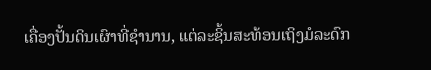ເຄື່ອງປັ້ນດິນເຜົາທີ່ຊຳນານ, ແຕ່ລະຊິ້ນສະທ້ອນເຖິງມໍລະດົກ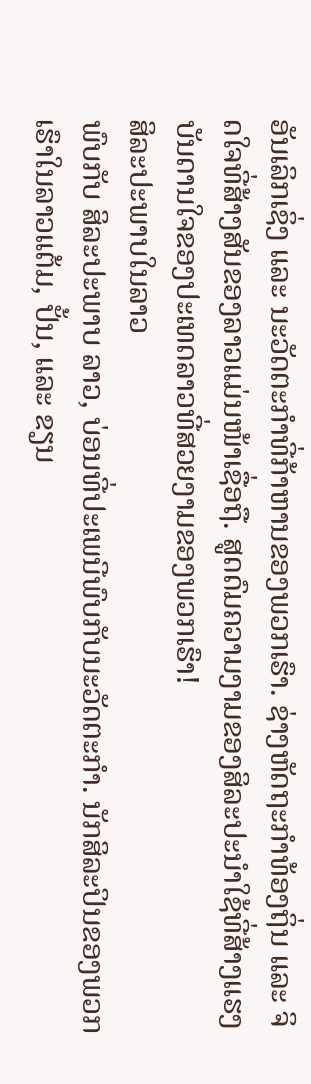ອັນເລິກເຊິ່ງ ແລະ ນະວັດຕະກຳທີ່ກ້າຫານຂອງພວກເຮົາ. ຊ່າງຫັດຖະກຳທ້ອງຖິ່ນ ແລະ ຈິດໃຈທີ່ສ້າງສັນຂອງລາວແມ່ນໜ້າເຊື່ອຖື. ສູດດົມຄວາມງາມຂອງສິລະປະນຳໃຊ້ທີ່ສ້າງແຮງບັນດານໃຈຂອງປະເທດລາວທີ່ສວຍງາມຂອງພວກເຮົາ!
ສິລະປະພາບໃນລາວ
ພົບກັບ ສິລະປະພາບ ລາວ, ບ່ອນທີ່ປະເພນີພົບກັບນະວັດຕະກຳ. ນັກສິລະປິນຂອງພວກເຮົາໃນລາວແຕ້ມ, ປັ້ນ, ແລະ ຂຽນ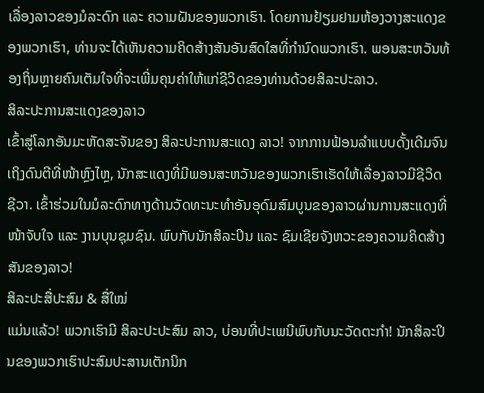ເລື່ອງລາວຂອງມໍລະດົກ ແລະ ຄວາມຝັນຂອງພວກເຮົາ. ໂດຍການຢ້ຽມຢາມຫ້ອງວາງສະແດງຂອງພວກເຮົາ, ທ່ານຈະໄດ້ເຫັນຄວາມຄິດສ້າງສັນອັນສົດໃສທີ່ກຳນົດພວກເຮົາ. ພອນສະຫວັນທ້ອງຖິ່ນຫຼາຍຄົນເຕັມໃຈທີ່ຈະເພີ່ມຄຸນຄ່າໃຫ້ແກ່ຊີວິດຂອງທ່ານດ້ວຍສິລະປະລາວ.
ສິລະປະການສະແດງຂອງລາວ
ເຂົ້າສູ່ໂລກອັນມະຫັດສະຈັນຂອງ ສິລະປະການສະແດງ ລາວ! ຈາກການຟ້ອນລຳແບບດັ້ງເດີມຈົນເຖິງດົນຕີທີ່ໜ້າຫຼົງໄຫຼ, ນັກສະແດງທີ່ມີພອນສະຫວັນຂອງພວກເຮົາເຮັດໃຫ້ເລື່ອງລາວມີຊີວິດຊີວາ. ເຂົ້າຮ່ວມໃນມໍລະດົກທາງດ້ານວັດທະນະທຳອັນອຸດົມສົມບູນຂອງລາວຜ່ານການສະແດງທີ່ໜ້າຈັບໃຈ ແລະ ງານບຸນຊຸມຊົນ. ພົບກັບນັກສິລະປິນ ແລະ ຊົມເຊີຍຈັງຫວະຂອງຄວາມຄິດສ້າງສັນຂອງລາວ!
ສິລະປະສື່ປະສົມ & ສື່ໃໝ່
ແມ່ນແລ້ວ! ພວກເຮົາມີ ສິລະປະປະສົມ ລາວ, ບ່ອນທີ່ປະເພນີພົບກັບນະວັດຕະກຳ! ນັກສິລະປິນຂອງພວກເຮົາປະສົມປະສານເຕັກນິກ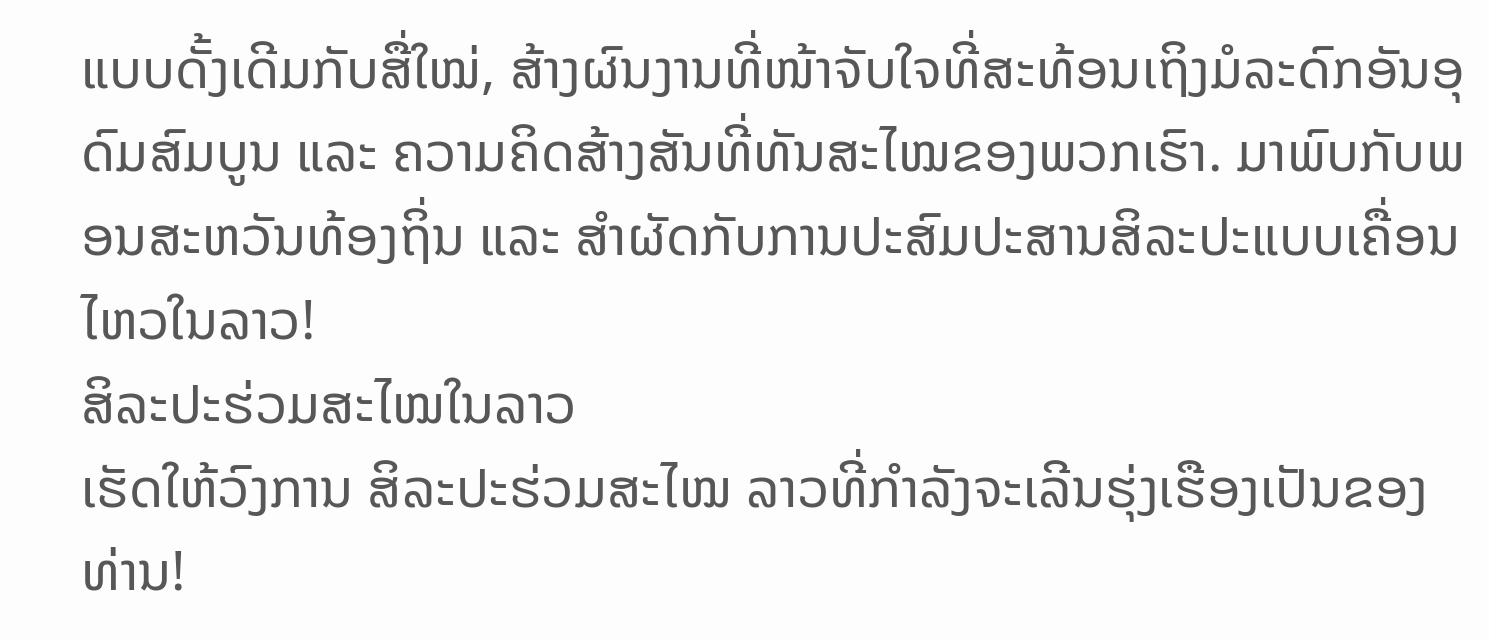ແບບດັ້ງເດີມກັບສື່ໃໝ່, ສ້າງຜົນງານທີ່ໜ້າຈັບໃຈທີ່ສະທ້ອນເຖິງມໍລະດົກອັນອຸດົມສົມບູນ ແລະ ຄວາມຄິດສ້າງສັນທີ່ທັນສະໄໝຂອງພວກເຮົາ. ມາພົບກັບພອນສະຫວັນທ້ອງຖິ່ນ ແລະ ສຳຜັດກັບການປະສົມປະສານສິລະປະແບບເຄື່ອນໄຫວໃນລາວ!
ສິລະປະຮ່ວມສະໄໝໃນລາວ
ເຮັດໃຫ້ວົງການ ສິລະປະຮ່ວມສະໄໝ ລາວທີ່ກຳລັງຈະເລີນຮຸ່ງເຮືອງເປັນຂອງທ່ານ!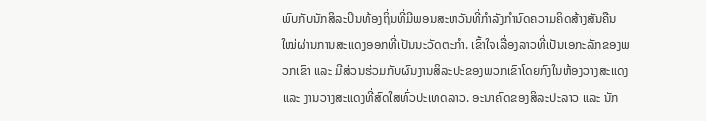ພົບກັບນັກສິລະປິນທ້ອງຖິ່ນທີ່ມີພອນສະຫວັນທີ່ກຳລັງກຳນົດຄວາມຄິດສ້າງສັນຄືນໃໝ່ຜ່ານການສະແດງອອກທີ່ເປັນນະວັດຕະກຳ. ເຂົ້າໃຈເລື່ອງລາວທີ່ເປັນເອກະລັກຂອງພວກເຂົາ ແລະ ມີສ່ວນຮ່ວມກັບຜົນງານສິລະປະຂອງພວກເຂົາໂດຍກົງໃນຫ້ອງວາງສະແດງ ແລະ ງານວາງສະແດງທີ່ສົດໃສທົ່ວປະເທດລາວ. ອະນາຄົດຂອງສິລະປະລາວ ແລະ ນັກ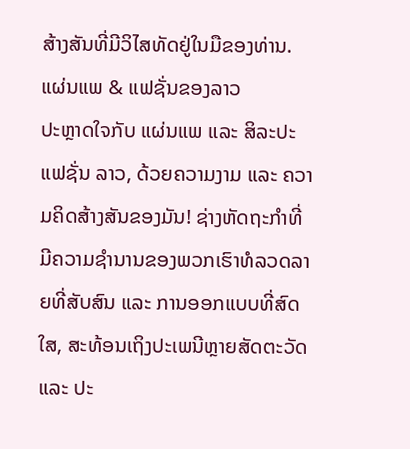ສ້າງສັນທີ່ມີວິໄສທັດຢູ່ໃນມືຂອງທ່ານ.
ແຜ່ນແພ & ແຟຊັ່ນຂອງລາວ
ປະຫຼາດໃຈກັບ ແຜ່ນແພ ແລະ ສິລະປະແຟຊັ່ນ ລາວ, ດ້ວຍຄວາມງາມ ແລະ ຄວາມຄິດສ້າງສັນຂອງມັນ! ຊ່າງຫັດຖະກຳທີ່ມີຄວາມຊຳນານຂອງພວກເຮົາທໍລວດລາຍທີ່ສັບສົນ ແລະ ການອອກແບບທີ່ສົດໃສ, ສະທ້ອນເຖິງປະເພນີຫຼາຍສັດຕະວັດ ແລະ ປະ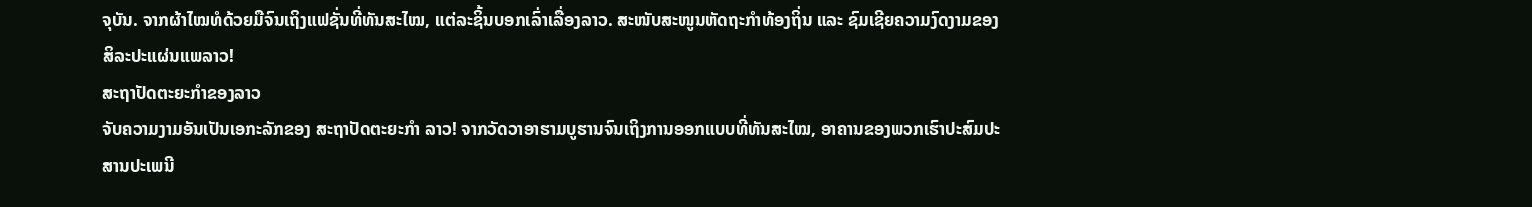ຈຸບັນ. ຈາກຜ້າໄໝທໍດ້ວຍມືຈົນເຖິງແຟຊັ່ນທີ່ທັນສະໄໝ, ແຕ່ລະຊິ້ນບອກເລົ່າເລື່ອງລາວ. ສະໜັບສະໜູນຫັດຖະກຳທ້ອງຖິ່ນ ແລະ ຊົມເຊີຍຄວາມງົດງາມຂອງສິລະປະແຜ່ນແພລາວ!
ສະຖາປັດຕະຍະກຳຂອງລາວ
ຈັບຄວາມງາມອັນເປັນເອກະລັກຂອງ ສະຖາປັດຕະຍະກຳ ລາວ! ຈາກວັດວາອາຮາມບູຮານຈົນເຖິງການອອກແບບທີ່ທັນສະໄໝ, ອາຄານຂອງພວກເຮົາປະສົມປະສານປະເພນີ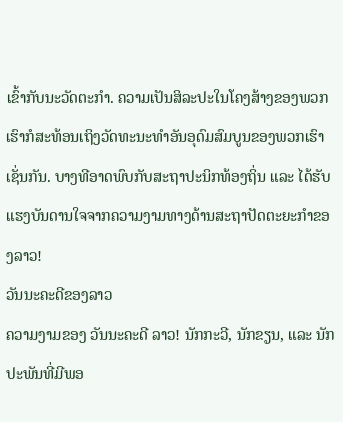ເຂົ້າກັບນະວັດຕະກຳ. ຄວາມເປັນສິລະປະໃນໂຄງສ້າງຂອງພວກເຮົາກໍສະທ້ອນເຖິງວັດທະນະທຳອັນອຸດົມສົມບູນຂອງພວກເຮົາເຊັ່ນກັນ. ບາງທີອາດພົບກັບສະຖາປະນິກທ້ອງຖິ່ນ ແລະ ໄດ້ຮັບແຮງບັນດານໃຈຈາກຄວາມງາມທາງດ້ານສະຖາປັດຕະຍະກຳຂອງລາວ!
ວັນນະຄະດີຂອງລາວ
ຄວາມງາມຂອງ ວັນນະຄະດີ ລາວ! ນັກກະວີ, ນັກຂຽນ, ແລະ ນັກປະພັນທີ່ມີພອ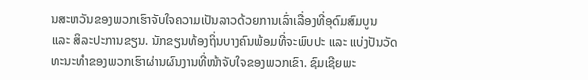ນສະຫວັນຂອງພວກເຮົາຈັບໃຈຄວາມເປັນລາວດ້ວຍການເລົ່າເລື່ອງທີ່ອຸດົມສົມບູນ ແລະ ສິລະປະການຂຽນ. ນັກຂຽນທ້ອງຖິ່ນບາງຄົນພ້ອມທີ່ຈະພົບປະ ແລະ ແບ່ງປັນວັດທະນະທຳຂອງພວກເຮົາຜ່ານຜົນງານທີ່ໜ້າຈັບໃຈຂອງພວກເຂົາ. ຊົມເຊີຍພະ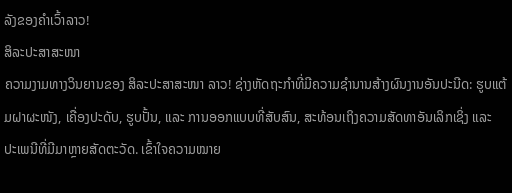ລັງຂອງຄຳເວົ້າລາວ!
ສິລະປະສາສະໜາ
ຄວາມງາມທາງວິນຍານຂອງ ສິລະປະສາສະໜາ ລາວ! ຊ່າງຫັດຖະກຳທີ່ມີຄວາມຊຳນານສ້າງຜົນງານອັນປະນີດ: ຮູບແຕ້ມຝາຜະໜັງ, ເຄື່ອງປະດັບ, ຮູບປັ້ນ, ແລະ ການອອກແບບທີ່ສັບສົນ, ສະທ້ອນເຖິງຄວາມສັດທາອັນເລິກເຊິ່ງ ແລະ ປະເພນີທີ່ມີມາຫຼາຍສັດຕະວັດ. ເຂົ້າໃຈຄວາມໝາຍ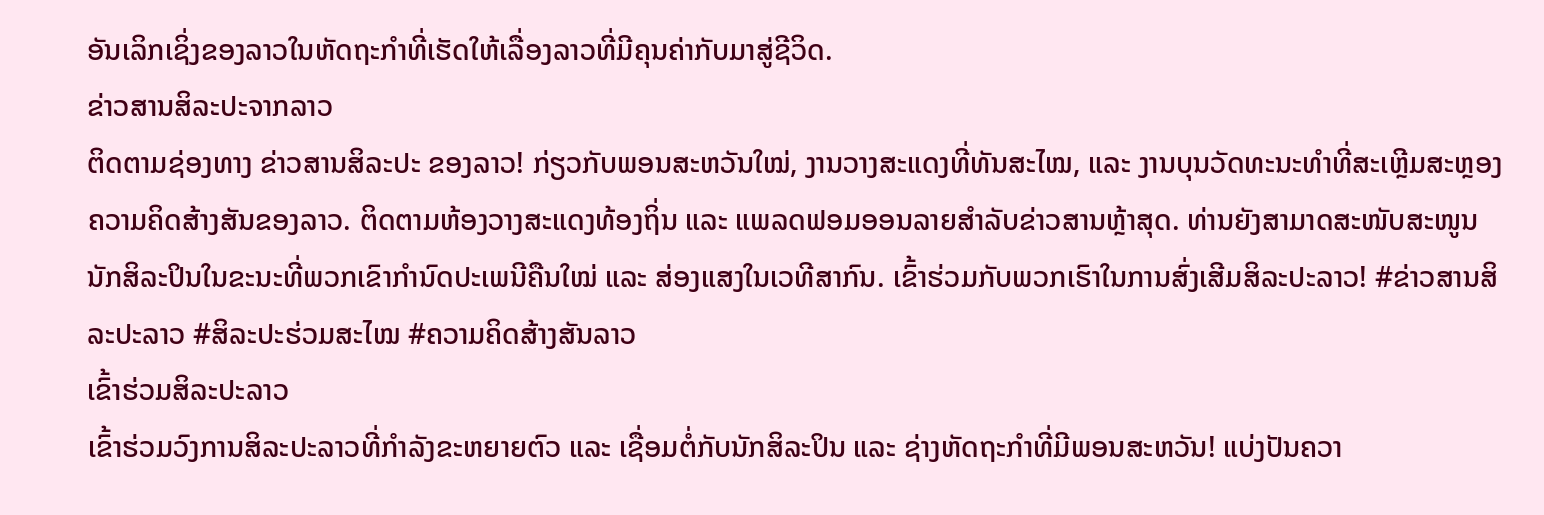ອັນເລິກເຊິ່ງຂອງລາວໃນຫັດຖະກຳທີ່ເຮັດໃຫ້ເລື່ອງລາວທີ່ມີຄຸນຄ່າກັບມາສູ່ຊີວິດ.
ຂ່າວສານສິລະປະຈາກລາວ
ຕິດຕາມຊ່ອງທາງ ຂ່າວສານສິລະປະ ຂອງລາວ! ກ່ຽວກັບພອນສະຫວັນໃໝ່, ງານວາງສະແດງທີ່ທັນສະໄໝ, ແລະ ງານບຸນວັດທະນະທຳທີ່ສະເຫຼີມສະຫຼອງຄວາມຄິດສ້າງສັນຂອງລາວ. ຕິດຕາມຫ້ອງວາງສະແດງທ້ອງຖິ່ນ ແລະ ແພລດຟອມອອນລາຍສຳລັບຂ່າວສານຫຼ້າສຸດ. ທ່ານຍັງສາມາດສະໜັບສະໜູນນັກສິລະປິນໃນຂະນະທີ່ພວກເຂົາກຳນົດປະເພນີຄືນໃໝ່ ແລະ ສ່ອງແສງໃນເວທີສາກົນ. ເຂົ້າຮ່ວມກັບພວກເຮົາໃນການສົ່ງເສີມສິລະປະລາວ! #ຂ່າວສານສິລະປະລາວ #ສິລະປະຮ່ວມສະໄໝ #ຄວາມຄິດສ້າງສັນລາວ
ເຂົ້າຮ່ວມສິລະປະລາວ
ເຂົ້າຮ່ວມວົງການສິລະປະລາວທີ່ກຳລັງຂະຫຍາຍຕົວ ແລະ ເຊື່ອມຕໍ່ກັບນັກສິລະປິນ ແລະ ຊ່າງຫັດຖະກຳທີ່ມີພອນສະຫວັນ! ແບ່ງປັນຄວາ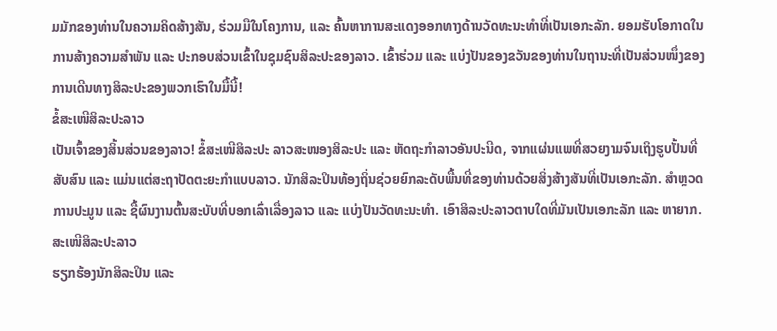ມມັກຂອງທ່ານໃນຄວາມຄິດສ້າງສັນ, ຮ່ວມມືໃນໂຄງການ, ແລະ ຄົ້ນຫາການສະແດງອອກທາງດ້ານວັດທະນະທຳທີ່ເປັນເອກະລັກ. ຍອມຮັບໂອກາດໃນການສ້າງຄວາມສຳພັນ ແລະ ປະກອບສ່ວນເຂົ້າໃນຊຸມຊົນສິລະປະຂອງລາວ. ເຂົ້າຮ່ວມ ແລະ ແບ່ງປັນຂອງຂວັນຂອງທ່ານໃນຖານະທີ່ເປັນສ່ວນໜຶ່ງຂອງການເດີນທາງສິລະປະຂອງພວກເຮົາໃນມື້ນີ້!
ຂໍ້ສະເໜີສິລະປະລາວ
ເປັນເຈົ້າຂອງສິ້ນສ່ວນຂອງລາວ! ຂໍ້ສະເໜີສິລະປະ ລາວສະໜອງສິລະປະ ແລະ ຫັດຖະກຳລາວອັນປະນີດ, ຈາກແຜ່ນແພທີ່ສວຍງາມຈົນເຖິງຮູບປັ້ນທີ່ສັບສົນ ແລະ ແມ່ນແຕ່ສະຖາປັດຕະຍະກຳແບບລາວ. ນັກສິລະປິນທ້ອງຖິ່ນຊ່ວຍຍົກລະດັບພື້ນທີ່ຂອງທ່ານດ້ວຍສິ່ງສ້າງສັນທີ່ເປັນເອກະລັກ. ສຳຫຼວດການປະມູນ ແລະ ຊື້ຜົນງານຕົ້ນສະບັບທີ່ບອກເລົ່າເລື່ອງລາວ ແລະ ແບ່ງປັນວັດທະນະທຳ. ເອົາສິລະປະລາວຕາບໃດທີ່ມັນເປັນເອກະລັກ ແລະ ຫາຍາກ.
ສະເໜີສິລະປະລາວ
ຮຽກຮ້ອງນັກສິລະປິນ ແລະ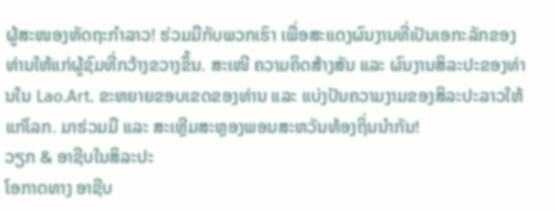ຜູ້ສະໜອງຫັດຖະກຳລາວ! ຮ່ວມມືກັບພວກເຮົາ ເພື່ອສະແດງຜົນງານທີ່ເປັນເອກະລັກຂອງທ່ານໃຫ້ແກ່ຜູ້ຊົມທີ່ກວ້າງຂວາງຂຶ້ນ. ສະເໜີ ຄວາມຄິດສ້າງສັນ ແລະ ຜົນງານສິລະປະຂອງທ່ານໃນ Lao.Art. ຂະຫຍາຍຂອບເຂດຂອງທ່ານ ແລະ ແບ່ງປັນຄວາມງາມຂອງສິລະປະລາວໃຫ້ແກ່ໂລກ. ມາຮ່ວມມື ແລະ ສະເຫຼີມສະຫຼອງພອນສະຫວັນທ້ອງຖິ່ນນຳກັນ!
ວຽກ & ອາຊີບໃນສິລະປະ
ໂອກາດທາງ ອາຊີບ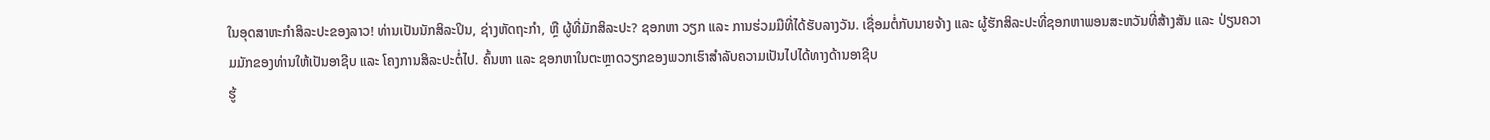ໃນອຸດສາຫະກຳສິລະປະຂອງລາວ! ທ່ານເປັນນັກສິລະປິນ, ຊ່າງຫັດຖະກຳ, ຫຼື ຜູ້ທີ່ມັກສິລະປະ? ຊອກຫາ ວຽກ ແລະ ການຮ່ວມມືທີ່ໄດ້ຮັບລາງວັນ. ເຊື່ອມຕໍ່ກັບນາຍຈ້າງ ແລະ ຜູ້ຮັກສິລະປະທີ່ຊອກຫາພອນສະຫວັນທີ່ສ້າງສັນ ແລະ ປ່ຽນຄວາມມັກຂອງທ່ານໃຫ້ເປັນອາຊີບ ແລະ ໂຄງການສິລະປະຕໍ່ໄປ. ຄົ້ນຫາ ແລະ ຊອກຫາໃນຕະຫຼາດວຽກຂອງພວກເຮົາສຳລັບຄວາມເປັນໄປໄດ້ທາງດ້ານອາຊີບ
ຮູ້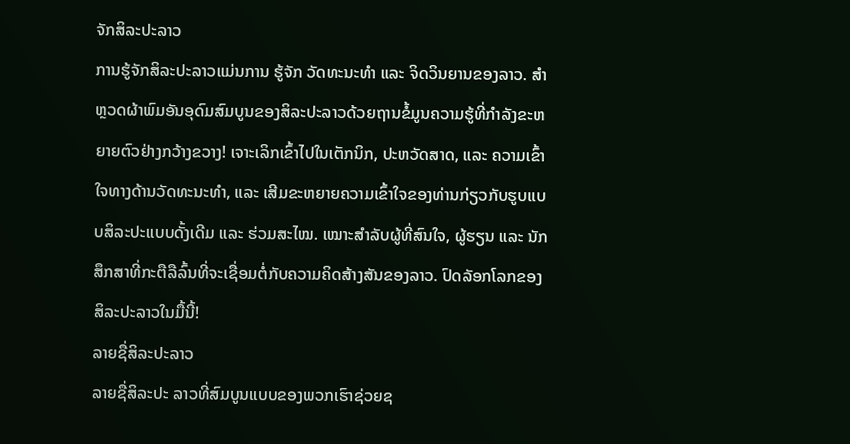ຈັກສິລະປະລາວ
ການຮູ້ຈັກສິລະປະລາວແມ່ນການ ຮູ້ຈັກ ວັດທະນະທຳ ແລະ ຈິດວິນຍານຂອງລາວ. ສຳຫຼວດຜ້າພົມອັນອຸດົມສົມບູນຂອງສິລະປະລາວດ້ວຍຖານຂໍ້ມູນຄວາມຮູ້ທີ່ກຳລັງຂະຫຍາຍຕົວຢ່າງກວ້າງຂວາງ! ເຈາະເລິກເຂົ້າໄປໃນເຕັກນິກ, ປະຫວັດສາດ, ແລະ ຄວາມເຂົ້າໃຈທາງດ້ານວັດທະນະທຳ, ແລະ ເສີມຂະຫຍາຍຄວາມເຂົ້າໃຈຂອງທ່ານກ່ຽວກັບຮູບແບບສິລະປະແບບດັ້ງເດີມ ແລະ ຮ່ວມສະໄໝ. ເໝາະສຳລັບຜູ້ທີ່ສົນໃຈ, ຜູ້ຮຽນ ແລະ ນັກສຶກສາທີ່ກະຕືລືລົ້ນທີ່ຈະເຊື່ອມຕໍ່ກັບຄວາມຄິດສ້າງສັນຂອງລາວ. ປົດລັອກໂລກຂອງສິລະປະລາວໃນມື້ນີ້!
ລາຍຊື່ສິລະປະລາວ
ລາຍຊື່ສິລະປະ ລາວທີ່ສົມບູນແບບຂອງພວກເຮົາຊ່ວຍຊ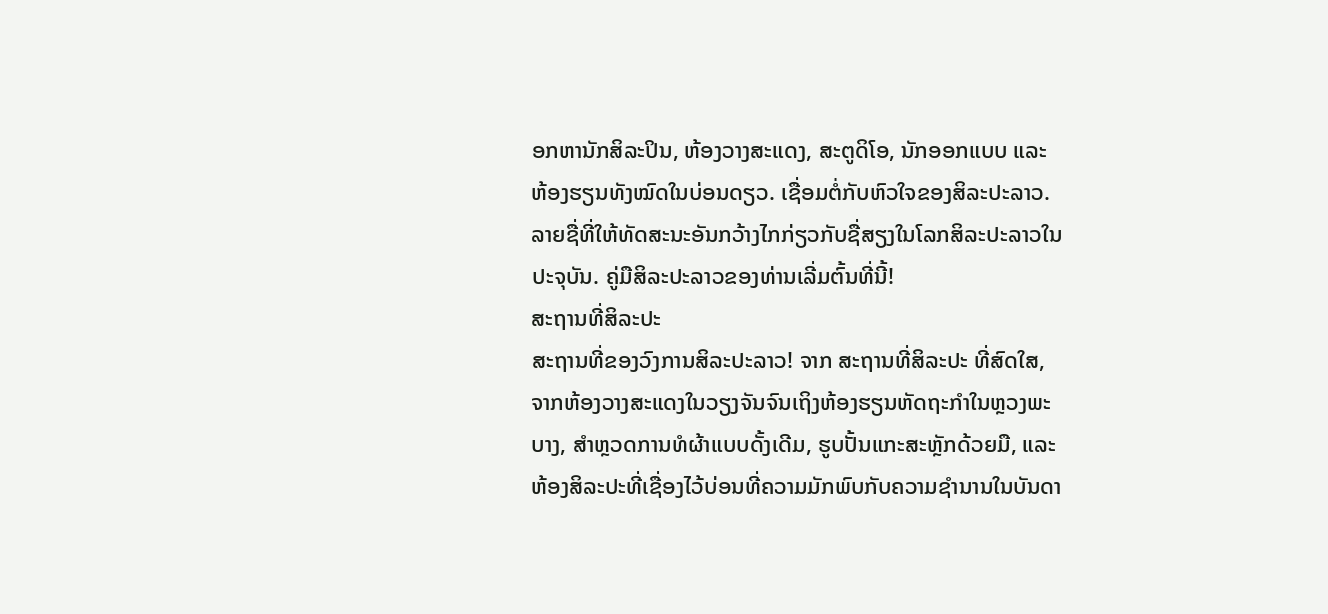ອກຫານັກສິລະປິນ, ຫ້ອງວາງສະແດງ, ສະຕູດິໂອ, ນັກອອກແບບ ແລະ ຫ້ອງຮຽນທັງໝົດໃນບ່ອນດຽວ. ເຊື່ອມຕໍ່ກັບຫົວໃຈຂອງສິລະປະລາວ. ລາຍຊື່ທີ່ໃຫ້ທັດສະນະອັນກວ້າງໄກກ່ຽວກັບຊື່ສຽງໃນໂລກສິລະປະລາວໃນປະຈຸບັນ. ຄູ່ມືສິລະປະລາວຂອງທ່ານເລີ່ມຕົ້ນທີ່ນີ້!
ສະຖານທີ່ສິລະປະ
ສະຖານທີ່ຂອງວົງການສິລະປະລາວ! ຈາກ ສະຖານທີ່ສິລະປະ ທີ່ສົດໃສ, ຈາກຫ້ອງວາງສະແດງໃນວຽງຈັນຈົນເຖິງຫ້ອງຮຽນຫັດຖະກຳໃນຫຼວງພະບາງ, ສຳຫຼວດການທໍຜ້າແບບດັ້ງເດີມ, ຮູບປັ້ນແກະສະຫຼັກດ້ວຍມື, ແລະ ຫ້ອງສິລະປະທີ່ເຊື່ອງໄວ້ບ່ອນທີ່ຄວາມມັກພົບກັບຄວາມຊຳນານໃນບັນດາ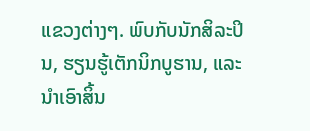ແຂວງຕ່າງໆ. ພົບກັບນັກສິລະປິນ, ຮຽນຮູ້ເຕັກນິກບູຮານ, ແລະ ນຳເອົາສິ້ນ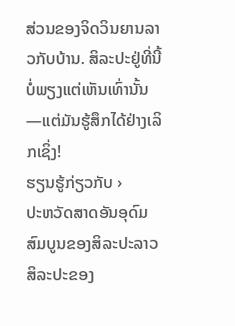ສ່ວນຂອງຈິດວິນຍານລາວກັບບ້ານ. ສິລະປະຢູ່ທີ່ນີ້ບໍ່ພຽງແຕ່ເຫັນເທົ່ານັ້ນ—ແຕ່ມັນຮູ້ສຶກໄດ້ຢ່າງເລິກເຊິ່ງ!
ຮຽນຮູ້ກ່ຽວກັບ ›
ປະຫວັດສາດອັນອຸດົມສົມບູນຂອງສິລະປະລາວ
ສິລະປະຂອງ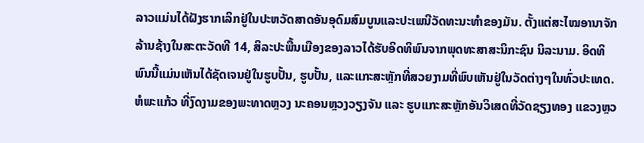ລາວແມ່ນໄດ້ຝັງຮາກເລິກຢູ່ໃນປະຫວັດສາດອັນອຸດົມສົມບູນແລະປະເພນີວັດທະນະທໍາຂອງມັນ. ຕັ້ງແຕ່ສະໄໝອານາຈັກລ້ານຊ້າງໃນສະຕະວັດທີ 14, ສິລະປະພື້ນເມືອງຂອງລາວໄດ້ຮັບອິດທິພົນຈາກພຸດທະສາສະນິກະຊົນ ນິລະນາມ. ອິດທິພົນນີ້ແມ່ນເຫັນໄດ້ຊັດເຈນຢູ່ໃນຮູບປັ້ນ, ຮູບປັ້ນ, ແລະແກະສະຫຼັກທີ່ສວຍງາມທີ່ພົບເຫັນຢູ່ໃນວັດຕ່າງໆໃນທົ່ວປະເທດ. ຫໍພະແກ້ວ ທີ່ງົດງາມຂອງພະທາດຫຼວງ ນະຄອນຫຼວງວຽງຈັນ ແລະ ຮູບແກະສະຫຼັກອັນວິເສດທີ່ວັດຊຽງທອງ ແຂວງຫຼວ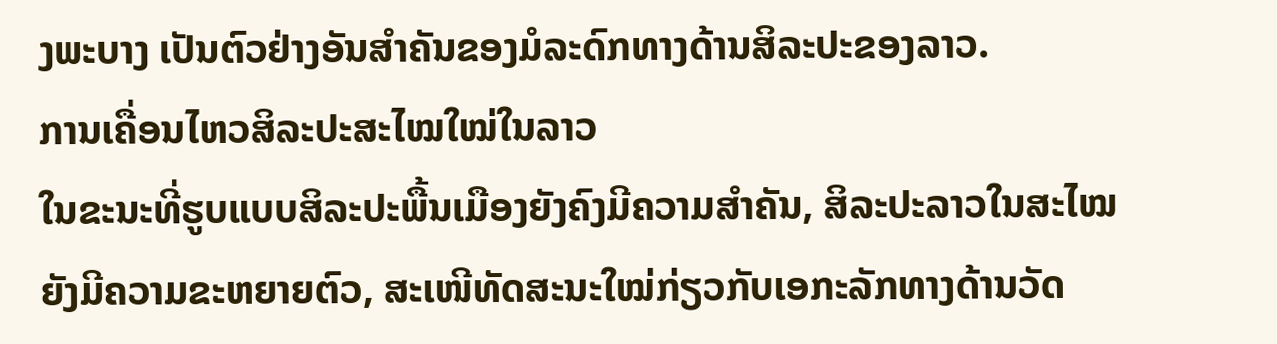ງພະບາງ ເປັນຕົວຢ່າງອັນສຳຄັນຂອງມໍລະດົກທາງດ້ານສິລະປະຂອງລາວ.
ການເຄື່ອນໄຫວສິລະປະສະໄໝໃໝ່ໃນລາວ
ໃນຂະນະທີ່ຮູບແບບສິລະປະພື້ນເມືອງຍັງຄົງມີຄວາມສຳຄັນ, ສິລະປະລາວໃນສະໄໝຍັງມີຄວາມຂະຫຍາຍຕົວ, ສະເໜີທັດສະນະໃໝ່ກ່ຽວກັບເອກະລັກທາງດ້ານວັດ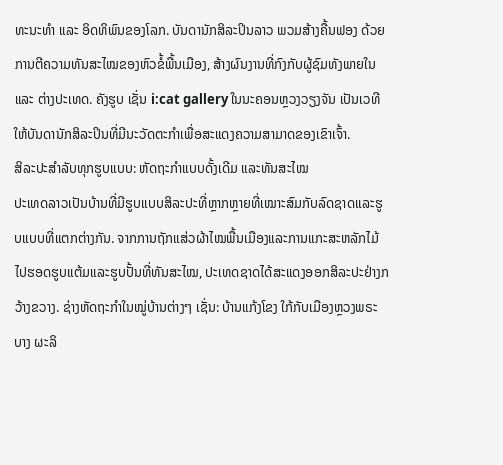ທະນະທຳ ແລະ ອິດທິພົນຂອງໂລກ. ບັນດານັກສິລະປິນລາວ ພວມສ້າງຄື້ນຟອງ ດ້ວຍການຕີຄວາມທັນສະໄໝຂອງຫົວຂໍ້ພື້ນເມືອງ, ສ້າງຜົນງານທີ່ກົງກັບຜູ້ຊົມທັງພາຍໃນ ແລະ ຕ່າງປະເທດ. ຄັງຮູບ ເຊັ່ນ i:cat gallery ໃນນະຄອນຫຼວງວຽງຈັນ ເປັນເວທີໃຫ້ບັນດານັກສິລະປິນທີ່ມີນະວັດຕະກໍາເພື່ອສະແດງຄວາມສາມາດຂອງເຂົາເຈົ້າ.
ສິລະປະສຳລັບທຸກຮູບແບບ: ຫັດຖະກຳແບບດັ້ງເດີມ ແລະທັນສະໄໝ
ປະເທດລາວເປັນບ້ານທີ່ມີຮູບແບບສິລະປະທີ່ຫຼາກຫຼາຍທີ່ເໝາະສົມກັບລົດຊາດແລະຮູບແບບທີ່ແຕກຕ່າງກັນ. ຈາກການຖັກແສ່ວຜ້າໄໝພື້ນເມືອງແລະການແກະສະຫລັກໄມ້ໄປຮອດຮູບແຕ້ມແລະຮູບປັ້ນທີ່ທັນສະໄໝ, ປະເທດຊາດໄດ້ສະແດງອອກສິລະປະຢ່າງກວ້າງຂວາງ. ຊ່າງຫັດຖະກຳໃນໝູ່ບ້ານຕ່າງໆ ເຊັ່ນ: ບ້ານແກ້ງໂຂງ ໃກ້ກັບເມືອງຫຼວງພຣະບາງ ຜະລິ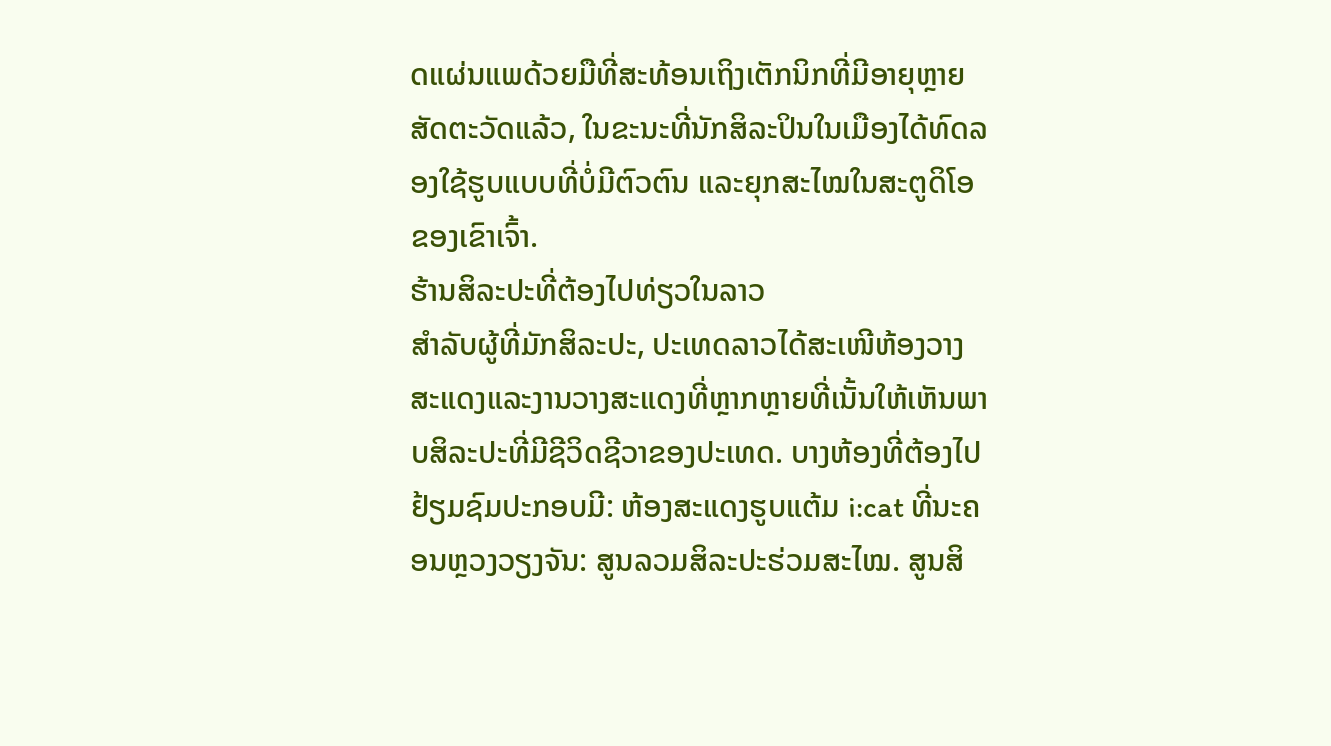ດແຜ່ນແພດ້ວຍມືທີ່ສະທ້ອນເຖິງເຕັກນິກທີ່ມີອາຍຸຫຼາຍສັດຕະວັດແລ້ວ, ໃນຂະນະທີ່ນັກສິລະປິນໃນເມືອງໄດ້ທົດລອງໃຊ້ຮູບແບບທີ່ບໍ່ມີຕົວຕົນ ແລະຍຸກສະໄໝໃນສະຕູດິໂອຂອງເຂົາເຈົ້າ.
ຮ້ານສິລະປະທີ່ຕ້ອງໄປທ່ຽວໃນລາວ
ສຳລັບຜູ້ທີ່ມັກສິລະປະ, ປະເທດລາວໄດ້ສະເໜີຫ້ອງວາງສະແດງແລະງານວາງສະແດງທີ່ຫຼາກຫຼາຍທີ່ເນັ້ນໃຫ້ເຫັນພາບສິລະປະທີ່ມີຊີວິດຊີວາຂອງປະເທດ. ບາງຫ້ອງທີ່ຕ້ອງໄປຢ້ຽມຊົມປະກອບມີ: ຫ້ອງສະແດງຮູບແຕ້ມ i:cat ທີ່ນະຄອນຫຼວງວຽງຈັນ: ສູນລວມສິລະປະຮ່ວມສະໄໝ. ສູນສິ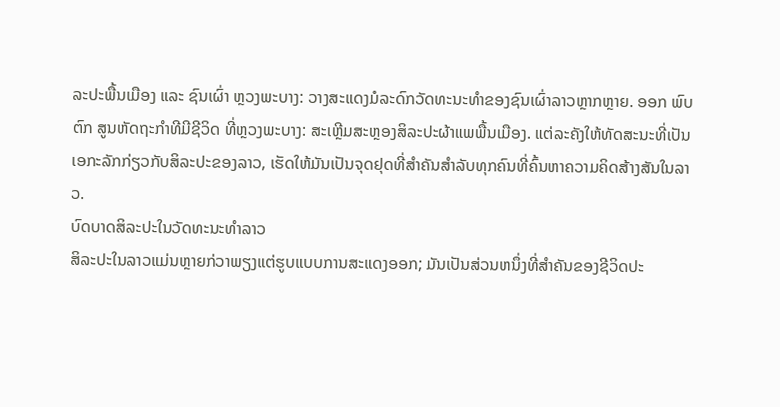ລະປະພື້ນເມືອງ ແລະ ຊົນເຜົ່າ ຫຼວງພະບາງ: ວາງສະແດງມໍລະດົກວັດທະນະທຳຂອງຊົນເຜົ່າລາວຫຼາກຫຼາຍ. ອອກ ພົບ ຕົກ ສູນຫັດຖະກໍາທີມີຊີວິດ ທີ່ຫຼວງພະບາງ: ສະເຫຼີມສະຫຼອງສິລະປະຜ້າແພພື້ນເມືອງ. ແຕ່ລະຄັງໃຫ້ທັດສະນະທີ່ເປັນເອກະລັກກ່ຽວກັບສິລະປະຂອງລາວ, ເຮັດໃຫ້ມັນເປັນຈຸດຢຸດທີ່ສໍາຄັນສໍາລັບທຸກຄົນທີ່ຄົ້ນຫາຄວາມຄິດສ້າງສັນໃນລາວ.
ບົດບາດສິລະປະໃນວັດທະນະທຳລາວ
ສິລະປະໃນລາວແມ່ນຫຼາຍກ່ວາພຽງແຕ່ຮູບແບບການສະແດງອອກ; ມັນເປັນສ່ວນຫນຶ່ງທີ່ສໍາຄັນຂອງຊີວິດປະ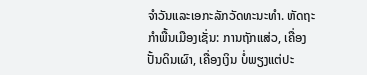ຈໍາວັນແລະເອກະລັກວັດທະນະທໍາ. ຫັດຖະກຳພື້ນເມືອງເຊັ່ນ: ການຖັກແສ່ວ, ເຄື່ອງປັ້ນດິນເຜົາ, ເຄື່ອງເງິນ ບໍ່ພຽງແຕ່ປະ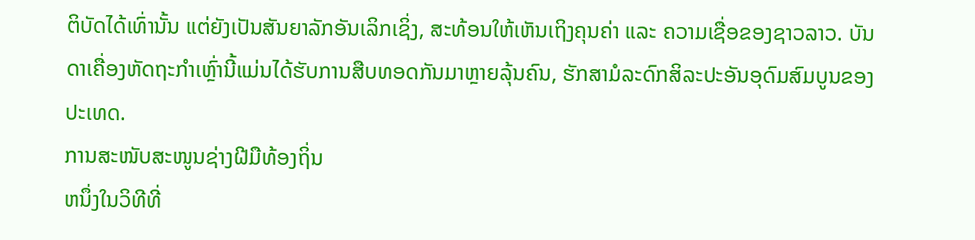ຕິບັດໄດ້ເທົ່ານັ້ນ ແຕ່ຍັງເປັນສັນຍາລັກອັນເລິກເຊິ່ງ, ສະທ້ອນໃຫ້ເຫັນເຖິງຄຸນຄ່າ ແລະ ຄວາມເຊື່ອຂອງຊາວລາວ. ບັນດາເຄື່ອງຫັດຖະກຳເຫຼົ່ານີ້ແມ່ນໄດ້ຮັບການສືບທອດກັນມາຫຼາຍລຸ້ນຄົນ, ຮັກສາມໍລະດົກສິລະປະອັນອຸດົມສົມບູນຂອງປະເທດ.
ການສະໜັບສະໜູນຊ່າງຝີມືທ້ອງຖິ່ນ
ຫນຶ່ງໃນວິທີທີ່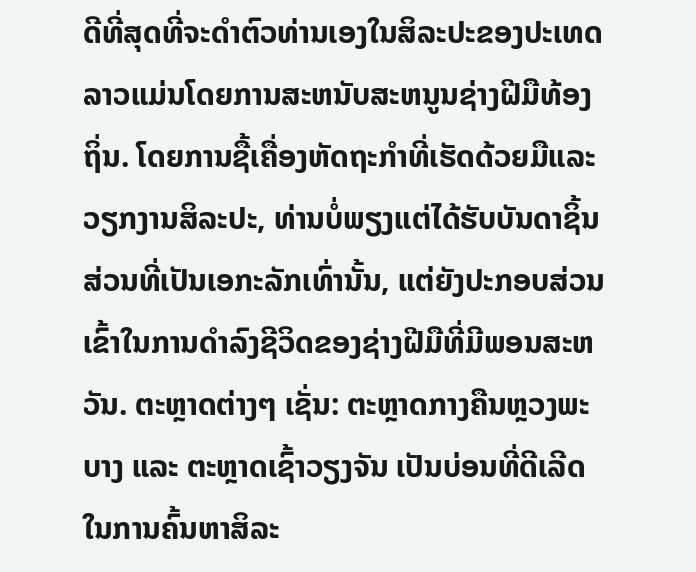ດີທີ່ສຸດທີ່ຈະດຳຕົວທ່ານເອງໃນສິລະປະຂອງປະເທດລາວແມ່ນໂດຍການສະຫນັບສະຫນູນຊ່າງຝີມືທ້ອງຖິ່ນ. ໂດຍການຊື້ເຄື່ອງຫັດຖະກໍາທີ່ເຮັດດ້ວຍມືແລະວຽກງານສິລະປະ, ທ່ານບໍ່ພຽງແຕ່ໄດ້ຮັບບັນດາຊິ້ນສ່ວນທີ່ເປັນເອກະລັກເທົ່ານັ້ນ, ແຕ່ຍັງປະກອບສ່ວນເຂົ້າໃນການດໍາລົງຊີວິດຂອງຊ່າງຝີມືທີ່ມີພອນສະຫວັນ. ຕະຫຼາດຕ່າງໆ ເຊັ່ນ: ຕະຫຼາດກາງຄືນຫຼວງພະບາງ ແລະ ຕະຫຼາດເຊົ້າວຽງຈັນ ເປັນບ່ອນທີ່ດີເລີດໃນການຄົ້ນຫາສິລະ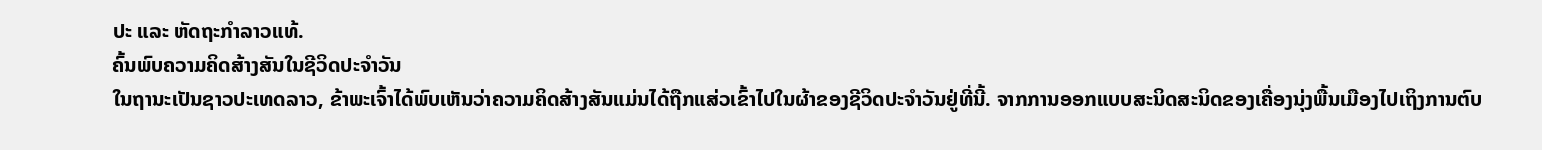ປະ ແລະ ຫັດຖະກຳລາວແທ້.
ຄົ້ນພົບຄວາມຄິດສ້າງສັນໃນຊີວິດປະຈຳວັນ
ໃນຖານະເປັນຊາວປະເທດລາວ, ຂ້າພະເຈົ້າໄດ້ພົບເຫັນວ່າຄວາມຄິດສ້າງສັນແມ່ນໄດ້ຖືກແສ່ວເຂົ້າໄປໃນຜ້າຂອງຊີວິດປະຈຳວັນຢູ່ທີ່ນີ້. ຈາກການອອກແບບສະນິດສະນິດຂອງເຄື່ອງນຸ່ງພື້ນເມືອງໄປເຖິງການຕົບ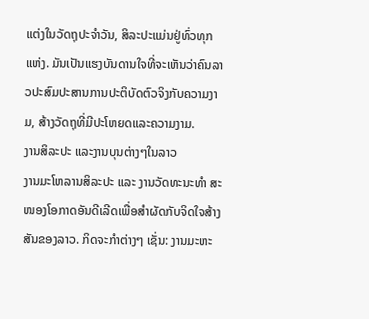ແຕ່ງໃນວັດຖຸປະຈໍາວັນ, ສິລະປະແມ່ນຢູ່ທົ່ວທຸກແຫ່ງ. ມັນເປັນແຮງບັນດານໃຈທີ່ຈະເຫັນວ່າຄົນລາວປະສົມປະສານການປະຕິບັດຕົວຈິງກັບຄວາມງາມ, ສ້າງວັດຖຸທີ່ມີປະໂຫຍດແລະຄວາມງາມ.
ງານສິລະປະ ແລະງານບຸນຕ່າງໆໃນລາວ
ງານມະໂຫລານສິລະປະ ແລະ ງານວັດທະນະທຳ ສະໜອງໂອກາດອັນດີເລີດເພື່ອສຳຜັດກັບຈິດໃຈສ້າງສັນຂອງລາວ. ກິດຈະກຳຕ່າງໆ ເຊັ່ນ: ງານມະຫະ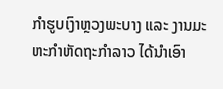ກຳຮູບເງົາຫຼວງພະບາງ ແລະ ງານມະຫະກຳຫັດຖະກຳລາວ ໄດ້ນຳເອົາ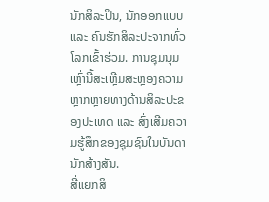ນັກສິລະປິນ, ນັກອອກແບບ ແລະ ຄົນຮັກສິລະປະຈາກທົ່ວໂລກເຂົ້າຮ່ວມ. ການຊຸມນຸມເຫຼົ່ານີ້ສະເຫຼີມສະຫຼອງຄວາມຫຼາກຫຼາຍທາງດ້ານສິລະປະຂອງປະເທດ ແລະ ສົ່ງເສີມຄວາມຮູ້ສຶກຂອງຊຸມຊົນໃນບັນດານັກສ້າງສັນ.
ສີ່ແຍກສິ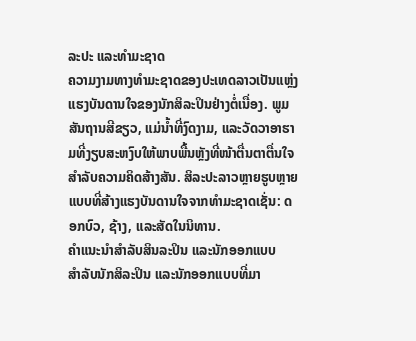ລະປະ ແລະທຳມະຊາດ
ຄວາມງາມທາງທໍາມະຊາດຂອງປະເທດລາວເປັນແຫຼ່ງແຮງບັນດານໃຈຂອງນັກສິລະປິນຢ່າງຕໍ່ເນື່ອງ. ພູມສັນຖານສີຂຽວ, ແມ່ນ້ຳທີ່ງົດງາມ, ແລະວັດວາອາຮາມທີ່ງຽບສະຫງົບໃຫ້ພາບພື້ນຫຼັງທີ່ໜ້າຕື່ນຕາຕື່ນໃຈສຳລັບຄວາມຄິດສ້າງສັນ. ສິລະປະລາວຫຼາຍຮູບຫຼາຍແບບທີ່ສ້າງແຮງບັນດານໃຈຈາກທຳມະຊາດເຊັ່ນ: ດອກບົວ, ຊ້າງ, ແລະສັດໃນນິທານ.
ຄຳແນະນຳສຳລັບສິນລະປິນ ແລະນັກອອກແບບ
ສຳລັບນັກສິລະປິນ ແລະນັກອອກແບບທີ່ມາ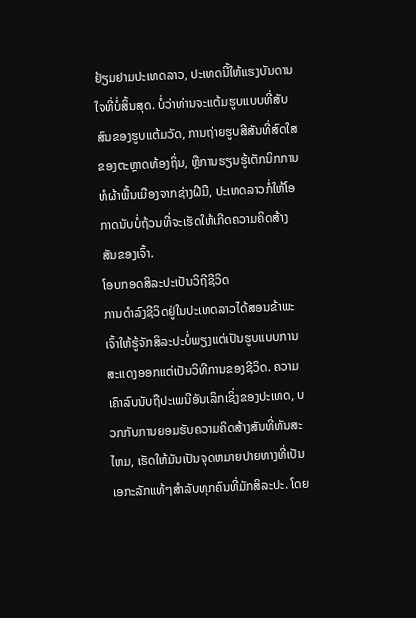ຢ້ຽມຢາມປະເທດລາວ, ປະເທດນີ້ໃຫ້ແຮງບັນດານໃຈທີ່ບໍ່ສິ້ນສຸດ. ບໍ່ວ່າທ່ານຈະແຕ້ມຮູບແບບທີ່ສັບສົນຂອງຮູບແຕ້ມວັດ, ການຖ່າຍຮູບສີສັນທີ່ສົດໃສຂອງຕະຫຼາດທ້ອງຖິ່ນ, ຫຼືການຮຽນຮູ້ເຕັກນິກການທໍຜ້າພື້ນເມືອງຈາກຊ່າງຝີມື, ປະເທດລາວກໍ່ໃຫ້ໂອກາດນັບບໍ່ຖ້ວນທີ່ຈະເຮັດໃຫ້ເກີດຄວາມຄິດສ້າງສັນຂອງເຈົ້າ.
ໂອບກອດສິລະປະເປັນວິຖີຊີວິດ
ການດໍາລົງຊີວິດຢູ່ໃນປະເທດລາວໄດ້ສອນຂ້າພະເຈົ້າໃຫ້ຮູ້ຈັກສິລະປະບໍ່ພຽງແຕ່ເປັນຮູບແບບການສະແດງອອກແຕ່ເປັນວິທີການຂອງຊີວິດ. ຄວາມເຄົາລົບນັບຖືປະເພນີອັນເລິກເຊິ່ງຂອງປະເທດ, ບວກກັບການຍອມຮັບຄວາມຄິດສ້າງສັນທີ່ທັນສະໄຫມ, ເຮັດໃຫ້ມັນເປັນຈຸດຫມາຍປາຍທາງທີ່ເປັນເອກະລັກແທ້ໆສໍາລັບທຸກຄົນທີ່ມັກສິລະປະ. ໂດຍ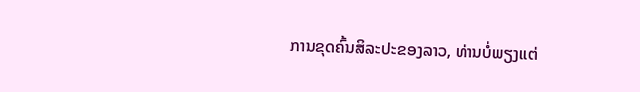ການຂຸດຄົ້ນສິລະປະຂອງລາວ, ທ່ານບໍ່ພຽງແຕ່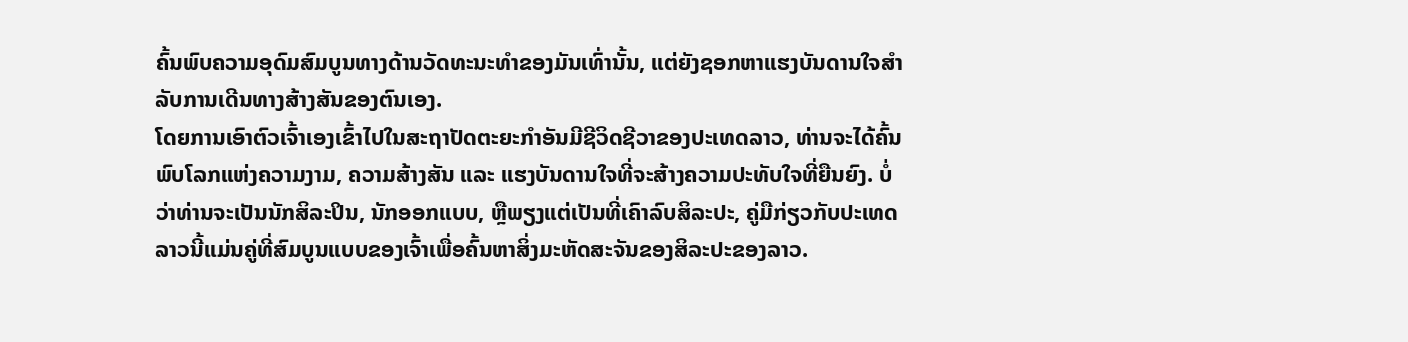ຄົ້ນພົບຄວາມອຸດົມສົມບູນທາງດ້ານວັດທະນະທໍາຂອງມັນເທົ່ານັ້ນ, ແຕ່ຍັງຊອກຫາແຮງບັນດານໃຈສໍາລັບການເດີນທາງສ້າງສັນຂອງຕົນເອງ.
ໂດຍການເອົາຕົວເຈົ້າເອງເຂົ້າໄປໃນສະຖາປັດຕະຍະກຳອັນມີຊີວິດຊີວາຂອງປະເທດລາວ, ທ່ານຈະໄດ້ຄົ້ນພົບໂລກແຫ່ງຄວາມງາມ, ຄວາມສ້າງສັນ ແລະ ແຮງບັນດານໃຈທີ່ຈະສ້າງຄວາມປະທັບໃຈທີ່ຍືນຍົງ. ບໍ່ວ່າທ່ານຈະເປັນນັກສິລະປິນ, ນັກອອກແບບ, ຫຼືພຽງແຕ່ເປັນທີ່ເຄົາລົບສິລະປະ, ຄູ່ມືກ່ຽວກັບປະເທດລາວນີ້ແມ່ນຄູ່ທີ່ສົມບູນແບບຂອງເຈົ້າເພື່ອຄົ້ນຫາສິ່ງມະຫັດສະຈັນຂອງສິລະປະຂອງລາວ.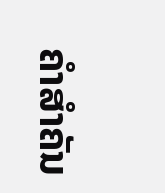ຄໍາສໍາຄັນ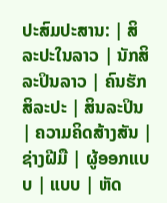ປະສົມປະສານ: | ສິລະປະໃນລາວ | ນັກສິລະປິນລາວ | ຄົນຮັກສິລະປະ | ສິນລະປິນ | ຄວາມຄິດສ້າງສັນ | ຊ່າງຝີມື | ຜູ້ອອກແບບ | ແບບ | ຫັດ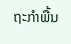ຖະກໍາພື້ນ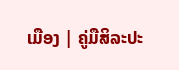ເມືອງ | ຄູ່ມືສິລະປະ